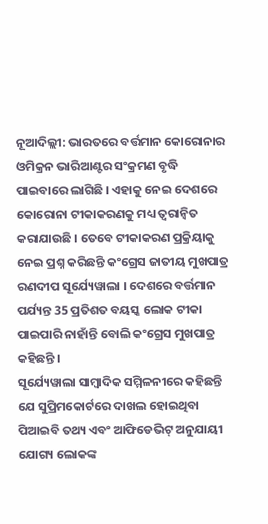ନୂଆଦିଲ୍ଲୀ: ଭାରତରେ ବର୍ତ୍ତମାନ କୋରୋନାର ଓମିକ୍ରନ ଭାରିଆଣ୍ଟର ସଂକ୍ରମଣ ବୃଦ୍ଧି ପାଇବାରେ ଲାଗିଛି । ଏହାକୁ ନେଇ ଦେଶରେ କୋରୋନା ଟୀକାକରଣକୁ ମଧ୍ୟ ତ୍ବରାନ୍ବିତ କରାଯାଉଛି । ତେବେ ଟୀକାକରଣ ପ୍ରକ୍ରିୟାକୁ ନେଇ ପ୍ରଶ୍ନ କରିଛନ୍ତି କଂଗ୍ରେସ ଜାତୀୟ ମୁଖପାତ୍ର ରଣଦୀପ ସୂର୍ଯ୍ୟେୱାଲା । ଦେଶରେ ବର୍ତ୍ତମାନ ପର୍ଯ୍ୟନ୍ତ 35 ପ୍ରତିଶତ ବୟସ୍କ ଲୋକ ଟୀକା ପାଇପାରି ନାହାଁନ୍ତି ବୋଲି କଂଗ୍ରେସ ମୁଖପାତ୍ର କହିଛନ୍ତି ।
ସୂର୍ଯ୍ୟେୱାଲା ସାମ୍ବାଦିକ ସମ୍ମିଳନୀରେ କହିଛନ୍ତି ଯେ ସୁପ୍ରିମକୋର୍ଟରେ ଦାଖଲ ହୋଇଥିବା ପିଆଇବି ତଥ୍ୟ ଏବଂ ଆଫିଡେଭିଟ୍ ଅନୁଯାୟୀ ଯୋଗ୍ୟ ଲୋକଙ୍କ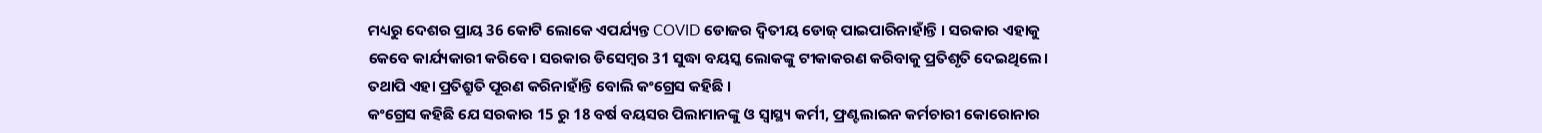ମଧ୍ୟରୁ ଦେଶର ପ୍ରାୟ 36 କୋଟି ଲୋକେ ଏପର୍ଯ୍ୟନ୍ତ COVID ଡୋଜର ଦ୍ୱିତୀୟ ଡୋଜ୍ ପାଇପାରିନାହାଁନ୍ତି । ସରକାର ଏହାକୁ କେବେ କାର୍ଯ୍ୟକାରୀ କରିବେ। ସରକାର ଡିସେମ୍ବର 31 ସୁଦ୍ଧା ବୟସ୍କ ଲୋକଙ୍କୁ ଟୀକାକରଣ କରିବାକୁ ପ୍ରତିଶୃତି ଦେଇଥିଲେ। ତଥାପି ଏହା ପ୍ରତିଶ୍ରୁତି ପୂରଣ କରିନାହାଁନ୍ତି ବୋଲି କଂଗ୍ରେସ କହିଛି ।
କଂଗ୍ରେସ କହିଛି ଯେ ସରକାର 15 ରୁ 18 ବର୍ଷ ବୟସର ପିଲାମାନଙ୍କୁ ଓ ସ୍ୱାସ୍ଥ୍ୟ କର୍ମୀ, ଫ୍ରଣ୍ଟଲାଇନ କର୍ମଚାରୀ କୋରୋନାର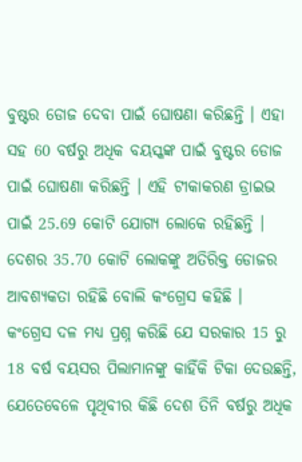ବୁଷ୍ଟର ଡୋଜ ଦେବା ପାଇଁ ଘୋଷଣା କରିଛନ୍ତି । ଏହା ସହ 60 ବର୍ଷରୁ ଅଧିକ ବୟସ୍କଙ୍କ ପାଇଁ ବୁଷ୍ଟର ଡୋଜ ପାଇଁ ଘୋଷଣା କରିଛନ୍ତି । ଏହି ଟୀକାକରଣ ଡ୍ରାଇଭ ପାଇଁ 25.69 କୋଟି ଯୋଗ୍ୟ ଲୋକେ ରହିଛନ୍ତି । ଦେଶର 35.70 କୋଟି ଲୋକଙ୍କୁ ଅତିରିକ୍ତ ଡୋଜର ଆବଶ୍ୟକତା ରହିଛି ବୋଲି କଂଗ୍ରେସ କହିଛି ।
କଂଗ୍ରେସ ଦଳ ମଧ୍ୟ ପ୍ରଶ୍ନ କରିଛି ଯେ ସରକାର 15 ରୁ 18 ବର୍ଷ ବୟସର ପିଲାମାନଙ୍କୁ କାହିଁକି ଟିକା ଦେଉଛନ୍ତି, ଯେତେବେଳେ ପୃଥିବୀର କିଛି ଦେଶ ତିନି ବର୍ଷରୁ ଅଧିକ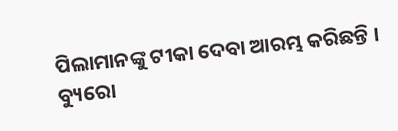ପିଲାମାନଙ୍କୁ ଟୀକା ଦେବା ଆରମ୍ଭ କରିଛନ୍ତି ।
ବ୍ୟୁରୋ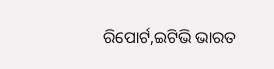ରିପୋର୍ଟ,ଇଟିଭି ଭାରତ